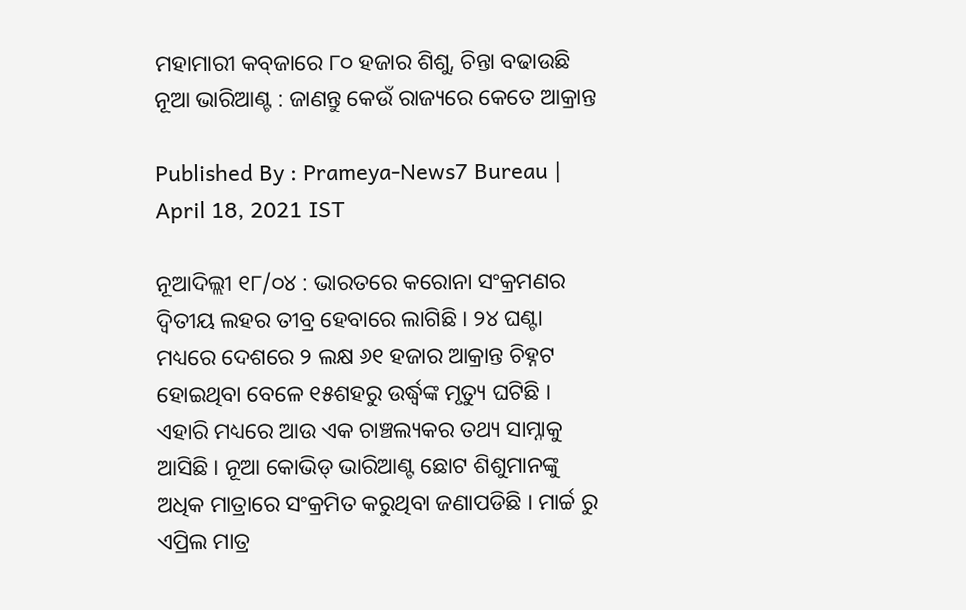ମହାମାରୀ କବ୍‌ଜାରେ ୮୦ ହଜାର ଶିଶୁ, ଚିନ୍ତା ବଢାଉଛି ନୂଆ ଭାରିଆଣ୍ଟ : ଜାଣନ୍ତୁ କେଉଁ ରାଜ୍ୟରେ କେତେ ଆକ୍ରାନ୍ତ

Published By : Prameya-News7 Bureau | April 18, 2021 IST

ନୂଆଦିଲ୍ଲୀ ୧୮/୦୪ : ଭାରତ‌ରେ କରୋନା ସଂକ୍ରମଣର ଦ୍ବିତୀୟ ଲହର ତୀବ୍ର ହେବାରେ ଲାଗିଛି । ୨୪ ଘଣ୍ଟା ମଧ୍ୟରେ ଦେଶରେ ୨ ଲକ୍ଷ ୬୧ ହଜାର ଆକ୍ରାନ୍ତ ଚିହ୍ନଟ ହୋଇଥିବା ବେଳେ ୧୫ଶହରୁ ଉର୍ଦ୍ଧ୍ବଙ୍କ ମୃତ୍ୟୁ ଘଟିଛି । ଏହାରି ମଧ୍ୟରେ ଆଉ ଏକ ଚାଞ୍ଚଲ୍ୟକର ତଥ୍ୟ ସାମ୍ନାକୁ ଆସିଛି । ନୂଆ କୋଭିଡ୍‌ ଭାରିଆଣ୍ଟ ଛୋଟ ଶିଶୁମାନଙ୍କୁ ଅଧିକ ମାତ୍ରାରେ ସଂକ୍ରମିତ କରୁଥିବା ଜଣାପଡିଛି । ମାର୍ଚ୍ଚ ରୁ ଏପ୍ରିଲ ମାତ୍ର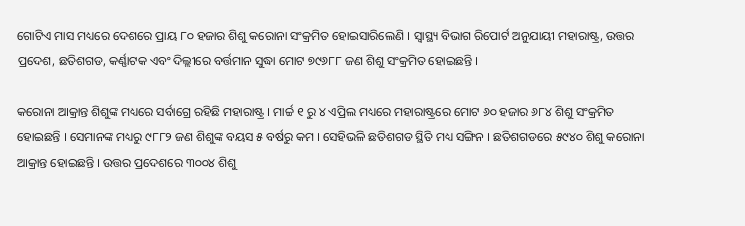ଗୋଟିଏ ମାସ ମଧ୍ୟରେ ଦେଶରେ ପ୍ରାୟ ୮୦ ହଜାର ଶିଶୁ କରୋନା ସଂକ୍ରମିତ ହୋଇସାରିଲେଣି । ସ୍ବାସ୍ଥ୍ୟ ବିଭାଗ ରିପୋର୍ଟ ଅନୁଯାୟୀ ମହାରାଷ୍ଟ୍ର, ଉତ୍ତର ପ୍ରଦେଶ, ଛତିଶଗଡ, କର୍ଣ୍ଣାଟକ ଏବଂ ଦିଲ୍ଲୀରେ ବର୍ତ୍ତମାନ ସୁଦ୍ଧା ମୋଟ ୭୯୬୮୮ ଜଣ ଶିଶୁ ସଂକ୍ରମିତ ହୋଇଛନ୍ତି ।

କରୋନା ଆକ୍ରାନ୍ତ ଶିଶୁଙ୍କ ମଧ୍ୟରେ ସର୍ବାଗ୍ରେ ରହିଛି ମହାରାଷ୍ଟ୍ର । ମାର୍ଚ୍ଚ ୧ ରୁ ୪ ଏପ୍ରିଲ ମଧ୍ୟରେ ମହାରାଷ୍ଟ୍ରରେ ମୋଟ ୬୦ ହଜାର ୬୮୪ ଶିଶୁ ସଂକ୍ରମିତ ହୋଇଛନ୍ତି । ସେମାନଙ୍କ ମଧ୍ୟରୁ ୯୮୮୨ ଜଣ ଶିଶୁଙ୍କ ବୟସ ୫ ବର୍ଷରୁ କମ । ସେହିଭଳି ଛତିଶଗଡ ସ୍ଥିତି ମଧ୍ୟ ସଙ୍ଗିନ । ଛତିଶଗଡରେ ୫୯୪୦ ଶିଶୁ କରୋନା ଆକ୍ରାନ୍ତ ହୋଇଛନ୍ତି । ଉତ୍ତର ପ୍ରଦେଶରେ ୩୦୦୪ ଶିଶୁ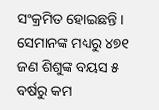ସଂକ୍ରମିତ ହୋଇଛନ୍ତି । ସେମାନଙ୍କ ମଧ୍ୟରୁ ୪୭୧ ଜଣ ଶିଶୁଙ୍କ ବୟସ ୫ ବର୍ଷରୁ କମ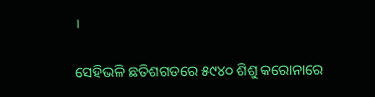।

ସେହିଭଳି ଛତିଶଗଡରେ ୫୯୪୦ ଶିଶୁ କରୋନାରେ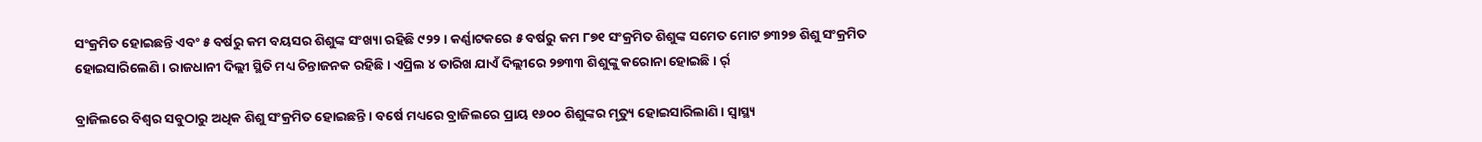ସଂକ୍ରମିତ ହୋଇଛନ୍ତି ଏବଂ ୫ ବର୍ଷରୁ କମ ବୟସର ଶିଶୁଙ୍କ ସଂଖ୍ୟା ରହିଛି ୯୨୨ । କର୍ଣ୍ଣାଟକରେ ୫ ବର୍ଷରୁ କମ ୮୭୧ ସଂକ୍ରମିତ ଶିଶୁଙ୍କ ସମେତ ମୋଟ ୭୩୨୭ ଶିଶୁ ସଂକ୍ରମିତ ହୋଇସାରିଲେଣି । ରାଜଧାନୀ ଦିଲ୍ଲୀ ସ୍ଥିତି ମଧ୍ୟ ଚିନ୍ତାଜନକ ରହିଛି । ଏପ୍ରିଲ ୪ ତାରିଖ ଯାଏଁ ଦିଲ୍ଲୀରେ ୨୭୩୩ ଶିଶୁଙ୍କୁ କରୋନା ହୋଇଛି । ର୍ର୍

ବ୍ରାଜିଲରେ ବିଶ୍ବର ସବୁଠାରୁ ଅଧିକ ଶିଶୁ ସଂକ୍ରମିତ ହୋଇଛନ୍ତି । ବର୍ଷେ ମଧ୍ୟରେ ବ୍ରାଜିଲରେ ପ୍ରାୟ ୧୬୦୦ ଶିଶୁଙ୍କର ମୃତ୍ୟୁ ହୋଇସାରିଲାଣି । ସ୍ବାସ୍ଥ୍ୟ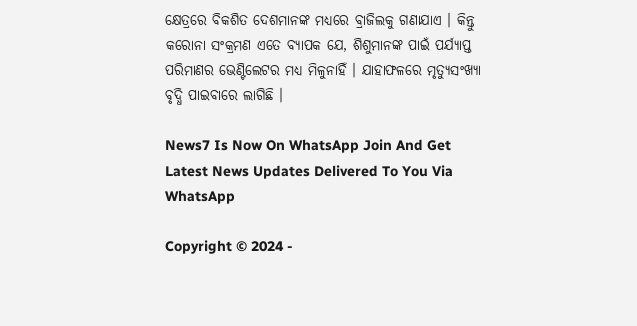କ୍ଷେତ୍ରରେ ବିକଶିତ ଦେଶମାନଙ୍କ ମଧ୍ୟରେ ବ୍ରାଜିଲକୁ ଗଣାଯାଏ । କିନ୍ତୁ କରୋନା ସଂକ୍ରମଣ ଏତେ ବ୍ୟାପକ ଯେ, ଶିଶୁମାନଙ୍କ ପାଇଁ ପର୍ଯ୍ୟାପ୍ତ ପରିମାଣର ଭେଣ୍ଟିଲେଟର ମଧ୍ୟ ମିଳୁନାହିଁ । ଯାହାଫଳରେ ମୃତ୍ୟୁସଂଖ୍ୟା ବୃଦ୍ଧି ପାଇବାରେ ଲାଗିଛି ।

News7 Is Now On WhatsApp Join And Get Latest News Updates Delivered To You Via WhatsApp

Copyright © 2024 -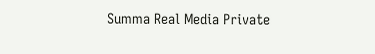Summa Real Media Private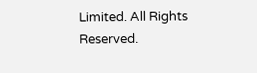Limited. All Rights Reserved.